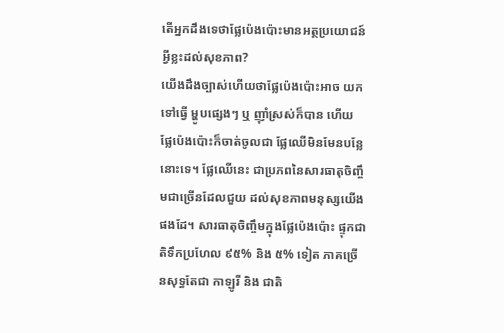តើអ្នកដឹងទេថាផ្លែប៉េងប៉ោះមានអត្ថប្រយោជន៍អ្វីខ្លះដល់សុខភាព?
យើងដឹងច្បាស់ហើយថាផ្លែប៉េងប៉ោះអាច យកទៅធ្វើ ម្ហូបផ្សេងៗ ឬ ញ៉ាំស្រស់ក៏បាន ហើយ ផ្លែប៉េងប៉ោះក៏ចាត់ចូលជា ផ្លែឈើមិនមែនបន្លែនោះទេ។ ផ្លែឈើនេះ ជាប្រភពនៃសារធាតុចិញ្ចឹមជាច្រើនដែលជួយ ដល់សុខភាពមនុស្សយើងផងដែ។ សារធាតុចិញ្ចឹមក្នុងផ្លែប៉េងប៉ោះ ផ្ទុកជាតិទឹកប្រហែល ៩៥% និង ៥% ទៀត ភាគច្រើនសុទ្ធតែជា កាឡូរី និង ជាតិ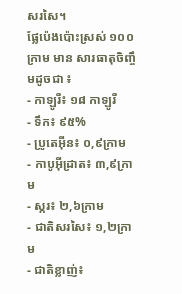សរសៃ។
ផ្លែប៉េងប៉ោះស្រស់ ១០០ក្រាម មាន សារធាតុចិញ្ចឹមដូចជា ៖
- កាឡូរី៖ ១៨ កាឡូរី
- ទឹក៖ ៩៥%
- ប្រូតេអ៊ីន៖ ០,៩ក្រាម
- កាបូអ៊ីដ្រាត៖ ៣,៩ក្រាម
- ស្ករ៖ ២,៦ក្រាម
- ជាតិសរសៃ៖ ១,២ក្រាម
- ជាតិខ្លាញ់៖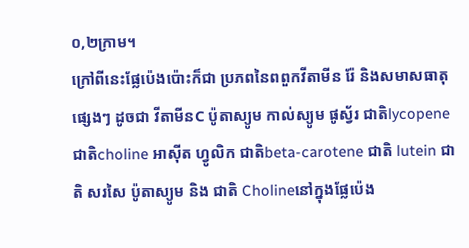០,២ក្រាម។
ក្រៅពីនេះផ្លែប៉េងប៉ោះក៏ជា ប្រភពនៃពពួកវីតាមីន រ៉ែ និងសមាសធាតុផ្សេងៗ ដូចជា វីតាមីនC ប៉ូតាស្យូម កាល់ស្យូម ផូស្វ័រ ជាតិlycopene ជាតិcholine អាស៊ីត ហ្វូលិក ជាតិbeta-carotene ជាតិ lutein ជាតិ សរសៃ ប៉ូតាស្យូម និង ជាតិ Cholineនៅក្នុងផ្លែប៉េង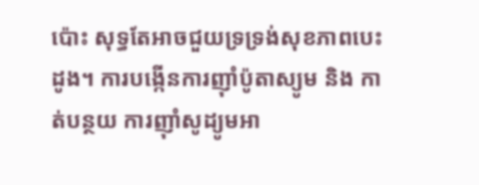ប៉ោះ សុទ្ធតែអាចជួយទ្រទ្រង់សុខភាពបេះដូង។ ការបង្កើនការញ៉ាំប៉ូតាស្យូម និង កាត់បន្ថយ ការញ៉ាំសូដ្យូមអា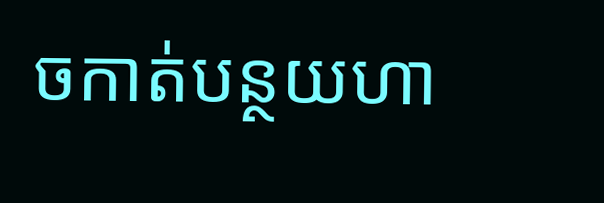ចកាត់បន្ថយហា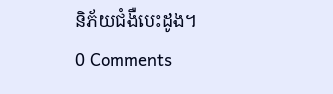និភ័យជំងឺបេះដូង។
0 Comments